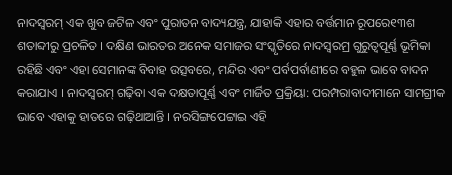ନାଦସ୍ଵରମ୍ ଏକ ଖୁବ ଜଟିଳ ଏବଂ ପୁରାତନ ବାଦ୍ୟଯନ୍ତ୍ର, ଯାହାକି ଏହାର ବର୍ତ୍ତମାନ ରୂପରେ୧୩ଶ ଶତାବ୍ଦୀରୁ ପ୍ରଚଳିତ । ଦକ୍ଷିଣ ଭାରତର ଅନେକ ସମାଜର ସଂସ୍କୃତିରେ ନାଦସ୍ଵରମ୍ର ଗୁରୁତ୍ଵପୂର୍ଣ୍ଣ ଭୂମିକା ରହିଛି ଏବଂ ଏହା ସେମାନଙ୍କ ବିବାହ ଉତ୍ସବରେ, ମନ୍ଦିର ଏବଂ ପର୍ବପର୍ବାଣୀରେ ବହୁଳ ଭାବେ ବାଦନ କରାଯାଏ । ନାଦସ୍ଵରମ୍ ଗଢ଼ିବା ଏକ ଦକ୍ଷତାପୂର୍ଣ୍ଣ ଏବଂ ମାର୍ଜିତ ପ୍ରକ୍ରିୟା: ପରମ୍ପରାବାଦୀମାନେ ସାମଗ୍ରୀକ ଭାବେ ଏହାକୁ ହାତରେ ଗଢ଼ିଥାଆନ୍ତି । ନରସିଙ୍ଗପେଟ୍ଟାଇ ଏହି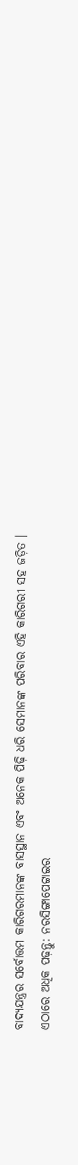ବାଦ୍ୟଯନ୍ତ୍ରର ସର୍ବୋତ୍ତମ କାରିଗରମାନଙ୍କ ବାସସ୍ଥାନ ଏବଂ ଅନେକ ପିଢ଼ି ଧରି ସେମାନଙ୍କ ପରିବାର ଏହି କାରିଗରୀ ସହ ଜଡ଼ିତ ।
ଏଠାରେ ଅଧିକ ପଢ଼ନ୍ତୁ: ନରସିଙ୍ଗାପେଟ୍ଟାଇର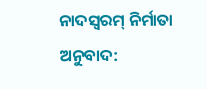ନାଦସ୍ଵରମ୍ ନିର୍ମାତା
ଅନୁବାଦ: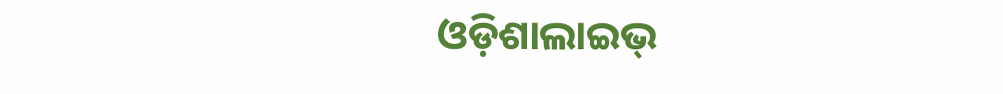ଓଡ଼ିଶାଲାଇଭ୍